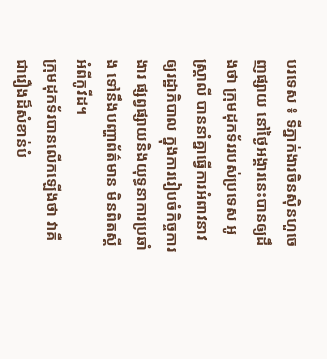បរទេស ៖ ទីភ្នាក់ងារចិនស៊ិនហួចេញផ្សាយ នៅថ្ងៃអង្គារនេះបានឲ្យដឹងថា ក្រុមដុកទ័ររបស់ប្រទេស អូស្ត្រាលី បាននាំគ្នាធ្វើការអំពាវនាវឲ្យរដ្ឋាភិបាល ក្នុងការរៀបចំកិច្ចការងារ ផ្សព្វផ្សាយនិងយុទ្ធនាការប្រឆាំង ទៅនឹងបញ្ហាព័ត៌មាន មិនពិតស្តីអំពីកូវីដ។
ក្រុមដុកទ័របានលើកឡើងថា វាគឺជារឿងដ៏សំខាន់បំ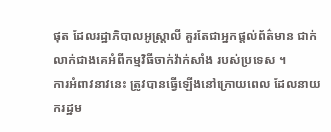ផុត ដែលរដ្ឋាភិបាលអូស្ត្រាលី គួរតែជាអ្នកផ្តល់ព័ត៌មាន ជាក់លាក់ជាងគេអំពីកម្មវិធីចាក់វ៉ាក់សាំង របស់ប្រទេស ។
ការអំពាវនាវនេះ ត្រូវបានធ្វើឡើងនៅក្រោយពេល ដែលនាយករដ្ឋម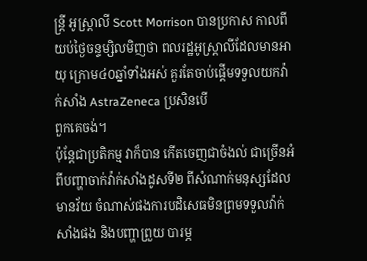ន្ត្រី អូស្ត្រាលី Scott Morrison បានប្រកាស កាលពីយប់ថ្ងៃចន្ទម្សិលមិញថា ពលរដ្ឋអូស្ត្រាលីដែលមានអាយុ ក្រោម៤០ឆ្នាំទាំងអស់ គួរតែចាប់ផ្តើមទទួលយកវ៉ាក់សាំង AstraZeneca ប្រសិនបើ
ពួកគេចង់។
ប៉ុន្តែជាប្រតិកម្ម វាក៏បាន កើតចេញជាចំងល់ ជាច្រើនអំពីបញ្ហាចាក់វ៉ាក់សាំងដូសទី២ ពីសំណាក់មនុស្សដែលមានវ័យ ចំណាស់ផងការបដិសេធមិនព្រមទទួលវ៉ាក់សាំងផង និងបញ្ហាព្រួយ បារម្ភ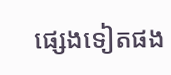ផ្សេងទៀតផង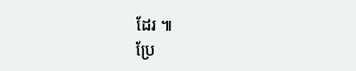ដែរ ៕
ប្រែ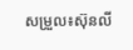សម្រួល៖ស៊ុនលី